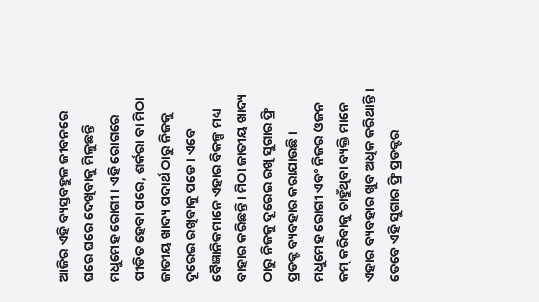ଆଜିର ଏହି ବ୍ୟସ୍ତବହୁଳ ଜୀବନରେ ଘରେ ଘରେ ଦେଖିବାକୁ ମିଳୁଛନ୍ତି ମଧୁମେହ ରୋଗୀ । ଏହି ରୋଗରେ ପୀଡିତ ହେବା ପରେ, ଶର୍କରା ବା ମିଠା ଜାତୀୟ ଖାଦ୍ୟ ପଦାର୍ଥ ଠାରୁ ନିଜକୁ ଦୂରେଇ ରଖିବାକୁ ପଡେ । ଏବେ ବୈଜ୍ଞାନିକମାନେ ଏହାର ବିକଳ୍ପ ମଧ୍ୟ ବାହାର କରିଛନ୍ତି । ମିଠା ଜାତୀୟ ଖାଦ୍ୟ ଠାରୁ ନିଜକୁ ଦୂରେଇ ରଖି ସୁଗାର ଫ୍ରି ପ୍ରଡକ୍ଟ ବ୍ୟବହାର କରାଯାଉଛି ।
ମଧୁମେହ ରୋଗୀ ଏବଂ ନିଜର ଓଜନ କମ୍ କରିବାକୁ ଚାହୁଁଥିବା ବ୍ୟକ୍ତି ମାନେ ଏହାର ବ୍ୟବହାର ଖୁବ ଅଧିକ କରିଥାନ୍ତି । ତେବେ ଏହି ସୁଗାର ଫ୍ରି ପ୍ରଡକ୍ଟର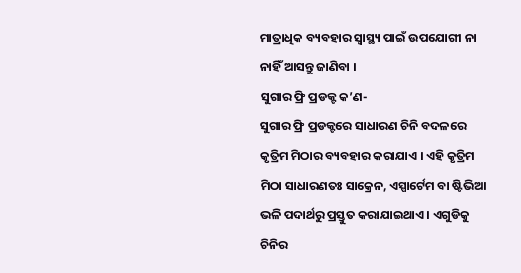ମାତ୍ରାଧିକ ବ୍ୟବହାର ସ୍ୱାସ୍ଥ୍ୟ ପାଇଁ ଉପଯୋଗୀ ନା ନାହିଁ ଆସନ୍ତୁ ଜାଣିବା ।
ସୁଗାର ଫ୍ରି ପ୍ରଡକ୍ଟ କ’ଣ-
ସୁଗାର ଫ୍ରି ପ୍ରଡକ୍ଟରେ ସାଧାରଣ ଚିନି ବଦଳରେ କୃତ୍ରିମ ମିଠାର ବ୍ୟବହାର କରାଯାଏ । ଏହି କୃତ୍ରିମ ମିଠା ସାଧାରଣତଃ ସାକ୍ରେନ, ଏସ୍ପାର୍ଟେମ ବା ଷ୍ଟିଭିଆ ଭଳି ପଦାର୍ଥରୁ ପ୍ରସ୍ତୁତ କରାଯାଇଥାଏ । ଏଗୁଡିକୁ ଚିନିର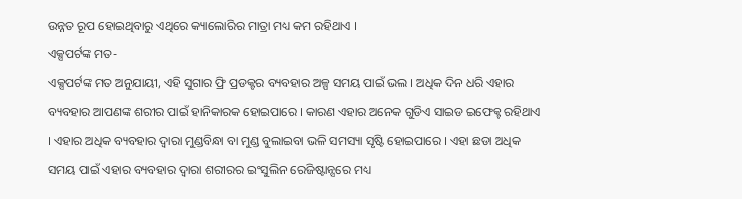ଉନ୍ନତ ରୂପ ହୋଇଥିବାରୁ ଏଥିରେ କ୍ୟାଲୋରିର ମାତ୍ରା ମଧ୍ୟ କମ ରହିଥାଏ ।
ଏକ୍ସପର୍ଟଙ୍କ ମତ-
ଏକ୍ସପର୍ଟଙ୍କ ମତ ଅନୁଯାୟୀ, ଏହି ସୁଗାର ଫ୍ରି ପ୍ରଡକ୍ଟର ବ୍ୟବହାର ଅଳ୍ପ ସମୟ ପାଇଁ ଭଲ । ଅଧିକ ଦିନ ଧରି ଏହାର ବ୍ୟବହାର ଆପଣଙ୍କ ଶରୀର ପାଇଁ ହାନିକାରକ ହୋଇପାରେ । କାରଣ ଏହାର ଅନେକ ଗୁଡିଏ ସାଇଡ ଇଫେକ୍ଟ ରହିଥାଏ । ଏହାର ଅଧିକ ବ୍ୟବହାର ଦ୍ୱାରା ମୁଣ୍ଡବିନ୍ଧା ବା ମୁଣ୍ଡ ବୁଲାଇବା ଭଳି ସମସ୍ୟା ସୃଷ୍ଟି ହୋଇପାରେ । ଏହା ଛଡା ଅଧିକ ସମୟ ପାଇଁ ଏହାର ବ୍ୟବହାର ଦ୍ୱାରା ଶରୀରର ଇଂସୁଲିନ ରେଜିଷ୍ଟାନ୍ସରେ ମଧ୍ୟ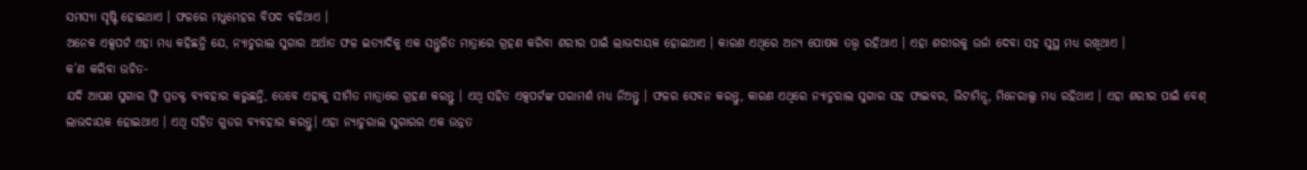ସମସ୍ୟା ସୃଷ୍ଟି ହୋଇଥାଏ । ଫଳରେ ମଧୁମେହର ବିପଦ ବଢିଥାଏ ।
ଅନେକ ଏକ୍ସପର୍ଟ ଏହା ମଧ୍ୟ କହିଛନ୍ତି ଯେ, ନ୍ୟାଚୁରାଲ ସୁଗାର ଅର୍ଥାତ ଫଳ ଇତ୍ୟାଦିକୁ ଏକ ସନ୍ତୁଳିତ ମାତ୍ରାରେ ଗ୍ରହଣ କରିବା ଶରୀର ପାଇଁ ଲାଭଦାୟକ ହୋଇଥାଏ । କାରଣ ଏଥିରେ ଅନ୍ୟ ପୋଷକ ତତ୍ତ୍ୱ ରହିଥାଏ । ଏହା ଶରୀରକୁ ଉର୍ଜା ଦେବା ସହ ସୁସ୍ଥ ମଧ୍ୟ ରଖିଥାଏ ।
କ’ଣ କରିବା ଉଚିତ-
ଯଦି ଆପଣ ସୁଗାର ଫ୍ରି ପ୍ରଡକ୍ଟ ବ୍ୟବହାର କରୁଛନ୍ତି, ତେବେ ଏହାକୁ ସୀମିତ ମାତ୍ରାରେ ଗ୍ରହଣ କରନ୍ତୁ । ଏଥି ସହିତ ଏକ୍ସପର୍ଟଙ୍କ ପରାମର୍ଶ ମଧ୍ୟ ନିଅନ୍ତୁ । ଫଳର ସେବନ କରନ୍ତୁ, କାରଣ ଏଥିରେ ନ୍ୟାଚୁରାଲ ସୁଗାର ସହ ଫାଇବର, ଭିଟାମିନ୍ସ, ମିନେରାଲ୍ସ ମଧ୍ୟ ରହିଥାଏ । ଏହା ଶରୀର ପାଇଁ ବେଶ୍ ଲାଭଦାୟକ ହୋଇଥାଏ । ଏଥି ସହିତ ଗୁଡର ବ୍ୟବହାର କରନ୍ତୁ। ଏହା ନ୍ୟାଚୁରାଲ ସୁଗାରର ଏକ ଉନ୍ନତ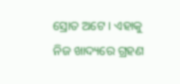ସ୍ରୋତ ଅଟେ । ଏହାକୁ ନିଜ ଖାଦ୍ୟରେ ଗ୍ରହଣ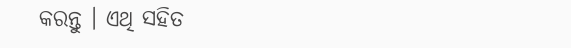କରନ୍ତୁ । ଏଥି ସହିତ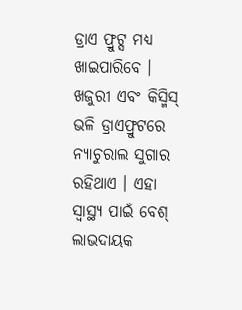ଡ୍ରାଏ ଫ୍ରୁଟ୍ସ ମଧ୍ୟ ଖାଇପାରିବେ । ଖଜୁରୀ ଏବଂ କିସ୍ମିସ୍ ଭଳି ଡ୍ରାଏଫ୍ରୁଟରେ ନ୍ୟାଚୁରାଲ ସୁଗାର ରହିଥାଏ । ଏହା ସ୍ୱାସ୍ଥ୍ୟ ପାଇଁ ବେଶ୍ ଲାଭଦାୟକ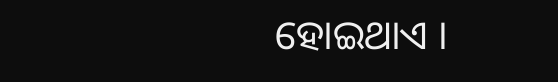ହୋଇଥାଏ ।